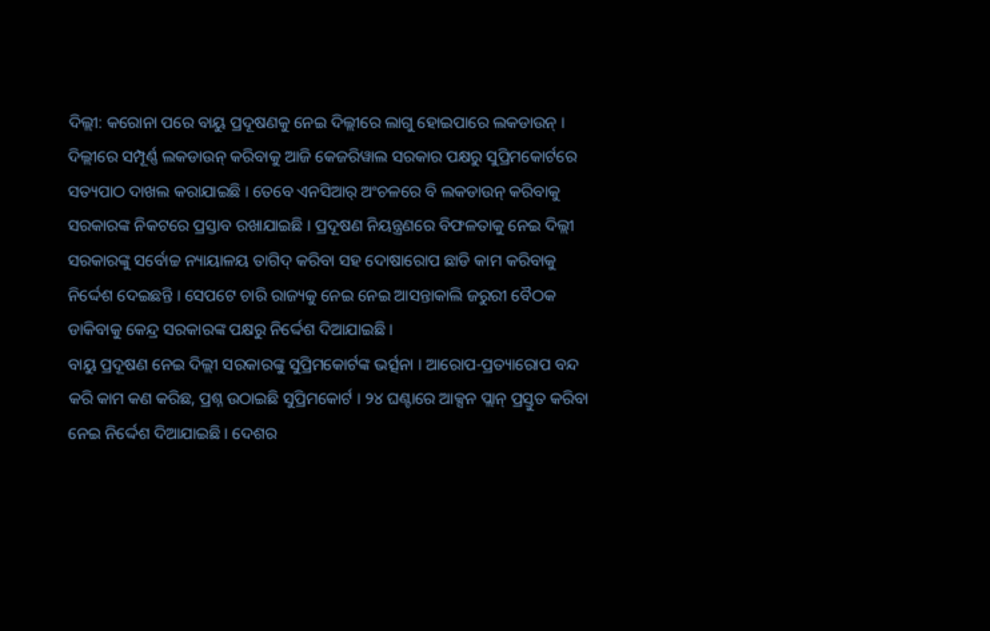ଦିଲ୍ଲୀ: କରୋନା ପରେ ବାୟୁ ପ୍ରଦୂଷଣକୁ ନେଇ ଦିଲ୍ଲୀରେ ଲାଗୁ ହୋଇପାରେ ଲକଡାଉନ୍ । ଦିଲ୍ଲୀରେ ସମ୍ପୂର୍ଣ୍ଣ ଲକଡାଉନ୍ କରିବାକୁ ଆଜି କେଜରିୱାଲ ସରକାର ପକ୍ଷରୁ ସୁପ୍ରିମକୋର୍ଟରେ ସତ୍ୟପାଠ ଦାଖଲ କରାଯାଇଛି । ତେବେ ଏନସିଆର୍ ଅଂଚଳରେ ବି ଲକଡାଉନ୍ କରିବାକୁ ସରକାରଙ୍କ ନିକଟରେ ପ୍ରସ୍ତାବ ରଖାଯାଇଛି । ପ୍ରଦୂଷଣ ନିୟନ୍ତ୍ରଣରେ ବିଫଳତାକୁ ନେଇ ଦିଲ୍ଲୀ ସରକାରଙ୍କୁ ସର୍ବୋଚ୍ଚ ନ୍ୟାୟାଳୟ ତାଗିଦ୍ କରିବା ସହ ଦୋଷାରୋପ ଛାଡି କାମ କରିବାକୁ ନିର୍ଦ୍ଦେଶ ଦେଇଛନ୍ତି । ସେପଟେ ଚାରି ରାଜ୍ୟକୁ ନେଇ ନେଇ ଆସନ୍ତାକାଲି ଜରୁରୀ ବୈଠକ ଡାକିବାକୁ କେନ୍ଦ୍ର ସରକାରଙ୍କ ପକ୍ଷରୁ ନିର୍ଦ୍ଦେଶ ଦିଆଯାଇଛି ।
ବାୟୁ ପ୍ରଦୂଷଣ ନେଇ ଦିଲ୍ଲୀ ସରକାରଙ୍କୁ ସୁପ୍ରିମକୋର୍ଟଙ୍କ ଭର୍ତ୍ସନା । ଆରୋପ-ପ୍ରତ୍ୟାରୋପ ବନ୍ଦ କରି କାମ କଣ କରିଛ, ପ୍ରଶ୍ନ ଉଠାଇଛି ସୁପ୍ରିମକୋର୍ଟ । ୨୪ ଘଣ୍ଟାରେ ଆକ୍ସନ ପ୍ଲାନ୍ ପ୍ରସ୍ତୁତ କରିବା ନେଇ ନିର୍ଦ୍ଦେଶ ଦିଆଯାଇଛି । ଦେଶର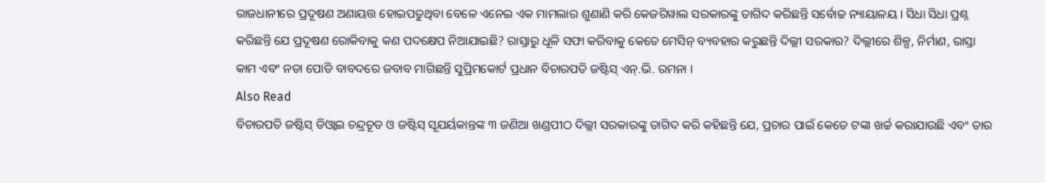ରାଜଧାନୀରେ ପ୍ରଦୂଷଣ ଅଣାୟତ୍ତ ହୋଇପଡୁଥିବା ବେଳେ ଏନେଇ ଏକ ମାମଲାର ଶୁଣାଣି କରି କେଜରିୱାଲ ସରକାରଙ୍କୁ ତାଗିଦ କରିଛନ୍ତି ସର୍ବୋଚ୍ଚ ନ୍ୟାୟାଳୟ । ସିଧା ସିଧା ପ୍ରଶ୍ନ କରିଛନ୍ତି ଯେ ପ୍ରଦୂଷଣ ରୋକିବାକୁ କଣ ପଦକ୍ଷେପ ନିଆଯାଇଛି? ରାସ୍ତାରୁ ଧୂଳି ସଫା କରିବାକୁ କେତେ ମେସିନ୍ ବ୍ୟବହାର କରୁଛନ୍ତି ଦିଲ୍ଲୀ ସରକାର? ଦିଲ୍ଲୀରେ ଶିଳ୍ପ, ନିର୍ମାଣ, ରାସ୍ତା କାମ ଏବଂ ନଡା ପୋଡି ବାବଦରେ ଜବାବ ମାଗିଛନ୍ତି ସୁପ୍ରିମକୋର୍ଟ ପ୍ରଧାନ ବିଚାରପତି ଜଷ୍ଟିସ୍ ଏନ୍.ଭି. ରମନା ।
Also Read
ବିଚାରପତି ଜଷ୍ଟିସ୍ ଡିଓ୍ବାଇ ଚନ୍ଦ୍ରଚୂଡ ଓ ଜଷ୍ଟିସ୍ ସୂଯର୍ୟକାନ୍ତଙ୍କ ୩ ଜଣିଆ ଖଣ୍ଡପୀଠ ଦିଲ୍ଲୀ ସରକାରଙ୍କୁ ତାଗିଦ କରି କହିଛନ୍ତି ଯେ, ପ୍ରଚାର ପାଇଁ କେତେ ଟଙ୍କା ଖର୍ଚ୍ଚ କରାଯାଉଛି ଏବଂ ତାର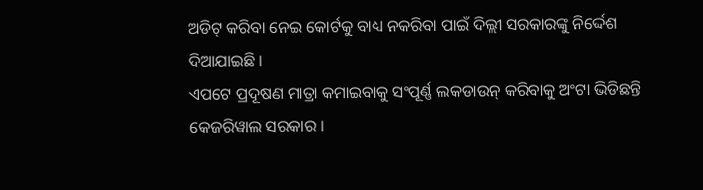ଅଡିଟ୍ କରିବା ନେଇ କୋର୍ଟକୁ ବାଧ୍ୟ ନକରିବା ପାଇଁ ଦିଲ୍ଲୀ ସରକାରଙ୍କୁ ନିର୍ଦ୍ଦେଶ ଦିଆଯାଇଛି ।
ଏପଟେ ପ୍ରଦୂଷଣ ମାତ୍ରା କମାଇବାକୁ ସଂପୂର୍ଣ୍ଣ ଲକଡାଉନ୍ କରିବାକୁ ଅଂଟା ଭିଡିଛନ୍ତି କେଜରିୱାଲ ସରକାର ।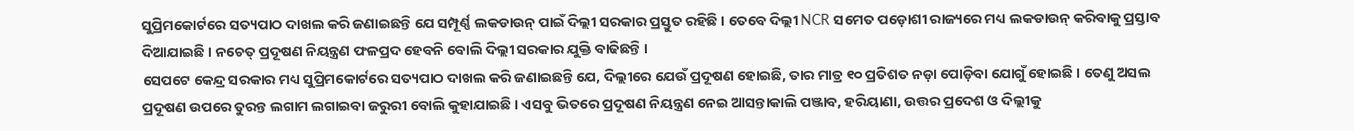ସୁପ୍ରିମକୋର୍ଟରେ ସତ୍ୟପାଠ ଦାଖଲ କରି ଜଣାଇଛନ୍ତି ଯେ ସମ୍ପୂର୍ଣ୍ଣ ଲକଡାଉନ୍ ପାଇଁ ଦିଲ୍ଲୀ ସରକାର ପ୍ରସ୍ତୁତ ରହିଛି । ତେବେ ଦିଲ୍ଲୀ NCR ସମେତ ପଡ଼ୋଶୀ ରାଜ୍ୟରେ ମଧ୍ୟ ଲକଡାଉନ୍ କରିବାକୁ ପ୍ରସ୍ତାବ ଦିଆଯାଇଛି । ନଚେତ୍ ପ୍ରଦୂଷଣ ନିୟନ୍ତ୍ରଣ ଫଳପ୍ରଦ ହେବନି ବୋଲି ଦିଲ୍ଲୀ ସରକାର ଯୁକ୍ତି ବାଢିଛନ୍ତି ।
ସେପଟେ କେନ୍ଦ୍ର ସରକାର ମଧ୍ୟ ସୁପ୍ରିମକୋର୍ଟରେ ସତ୍ୟପାଠ ଦାଖଲ କରି ଜଣାଇଛନ୍ତି ଯେ, ଦିଲ୍ଲୀରେ ଯେଉଁ ପ୍ରଦୂଷଣ ହୋଇଛି, ତାର ମାତ୍ର ୧୦ ପ୍ରତିଶତ ନଡ଼ା ପୋଡ଼ିବା ଯୋଗୁଁ ହୋଇଛି । ତେଣୁ ଅସଲ ପ୍ରଦୂଷଣ ଉପରେ ତୁରନ୍ତ ଲଗାମ ଲଗାଇବା ଜରୁରୀ ବୋଲି କୁହାଯାଇଛି । ଏସବୁ ଭିତରେ ପ୍ରଦୂଷଣ ନିୟନ୍ତ୍ରଣ ନେଇ ଆସନ୍ତାକାଲି ପଞ୍ଜାବ, ହରିୟାଣା, ଉତ୍ତର ପ୍ରଦେଶ ଓ ଦିଲ୍ଲୀକୁ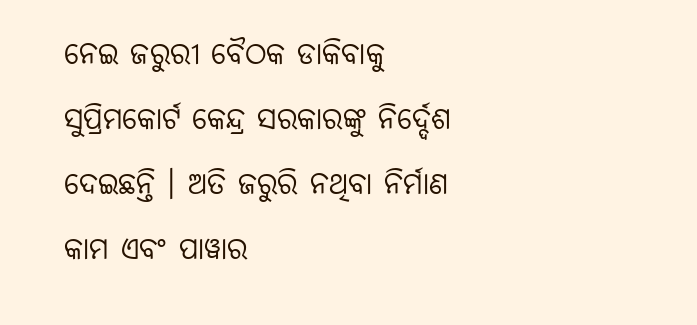ନେଇ ଜରୁରୀ ବୈଠକ ଡାକିବାକୁ ସୁପ୍ରିମକୋର୍ଟ କେନ୍ଦ୍ର ସରକାରଙ୍କୁ ନିର୍ଦ୍ଦେଶ ଦେଇଛନ୍ତି । ଅତି ଜରୁରି ନଥିବା ନିର୍ମାଣ କାମ ଏବଂ ପାୱାର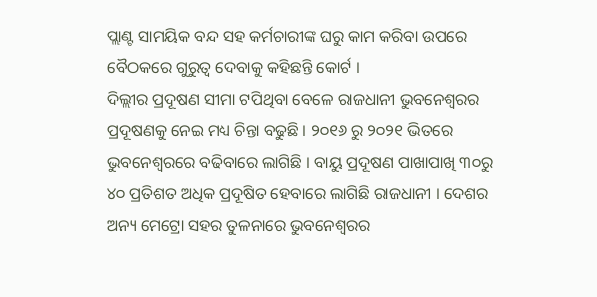ପ୍ଲାଣ୍ଟ ସାମୟିକ ବନ୍ଦ ସହ କର୍ମଚାରୀଙ୍କ ଘରୁ କାମ କରିବା ଉପରେ ବୈଠକରେ ଗୁରୁତ୍ୱ ଦେବାକୁ କହିଛନ୍ତି କୋର୍ଟ ।
ଦିଲ୍ଲୀର ପ୍ରଦୂଷଣ ସୀମା ଟପିଥିବା ବେଳେ ରାଜଧାନୀ ଭୁବନେଶ୍ୱରର ପ୍ରଦୂଷଣକୁ ନେଇ ମଧ୍ୟ ଚିନ୍ତା ବଢୁଛି । ୨୦୧୬ ରୁ ୨୦୨୧ ଭିତରେ ଭୁବନେଶ୍ୱରରେ ବଢିବାରେ ଲାଗିଛି । ବାୟୁ ପ୍ରଦୂଷଣ ପାଖାପାଖି ୩୦ରୁ ୪୦ ପ୍ରତିଶତ ଅଧିକ ପ୍ରଦୂଷିତ ହେବାରେ ଲାଗିଛି ରାଜଧାନୀ । ଦେଶର ଅନ୍ୟ ମେଟ୍ରୋ ସହର ତୁଳନାରେ ଭୁବନେଶ୍ୱରର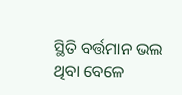ସ୍ଥିତି ବର୍ତ୍ତମାନ ଭଲ ଥିବା ବେଳେ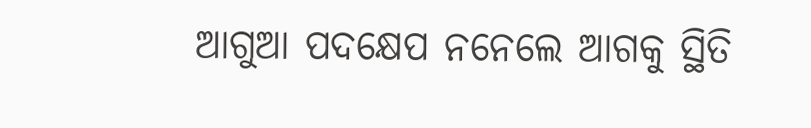ଆଗୁଆ ପଦକ୍ଷେପ ନନେଲେ ଆଗକୁ ସ୍ଥିତି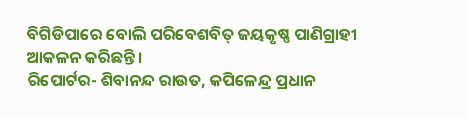ବିଗିଡିପାରେ ବୋଲି ପରିବେଶବିତ୍ ଜୟକୃଷ୍ଣ ପାଣିଗ୍ରାହୀ ଆକଳନ କରିଛନ୍ତି ।
ରିପୋର୍ଟର- ଶିବାନନ୍ଦ ରାଉତ, କପିଳେନ୍ଦ୍ର ପ୍ରଧାନ